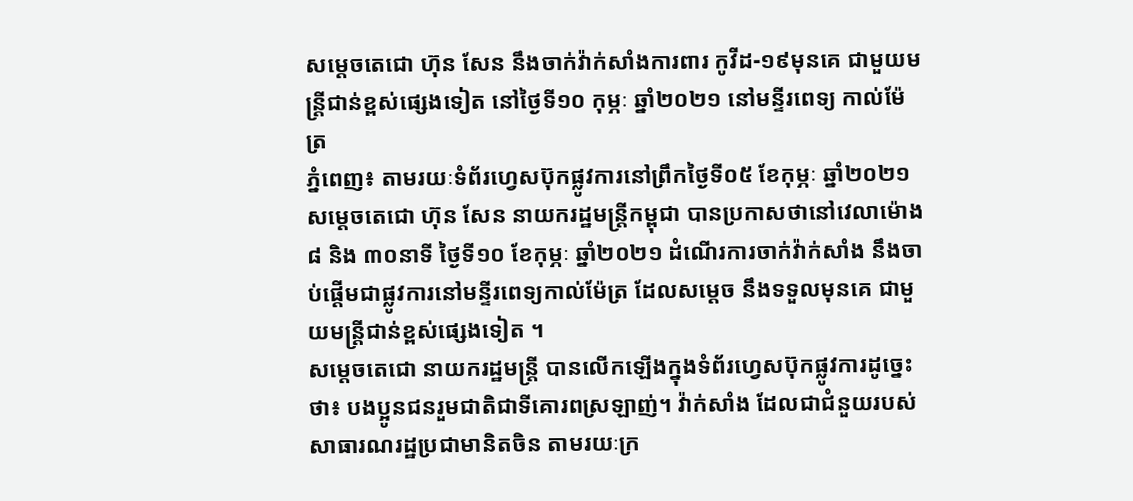សម្ដេចតេជោ ហ៊ុន សែន នឹងចាក់វ៉ាក់សាំងការពារ កូវីដ-១៩មុនគេ ជាមួយមន្ត្រីជាន់ខ្ពស់ផ្សេងទៀត នៅថ្ងៃទី១០ កុម្ភៈ ឆ្នាំ២០២១ នៅមន្ទីរពេទ្យ កាល់ម៉ែត្រ
ភ្នំពេញ៖ តាមរយៈទំព័រហ្វេសប៊ុកផ្លូវការនៅព្រឹកថ្ងៃទី០៥ ខែកុម្ភៈ ឆ្នាំ២០២១ សម្ដេចតេជោ ហ៊ុន សែន នាយករដ្ឋមន្ត្រីកម្ពុជា បានប្រកាសថានៅវេលាម៉ោង ៨ និង ៣០នាទី ថ្ងៃទី១០ ខែកុម្ភៈ ឆ្នាំ២០២១ ដំណើរការចាក់វ៉ាក់សាំង នឹងចាប់ផ្តើមជាផ្លូវការនៅមន្ទីរពេទ្យកាល់ម៉ែត្រ ដែលសម្ដេច នឹងទទួលមុនគេ ជាមួយមន្ត្រីជាន់ខ្ពស់ផ្សេងទៀត ។
សម្តេចតេជោ នាយករដ្ឋមន្ត្រី បានលើកឡើងក្នុងទំព័រហ្វេសប៊ុកផ្លូវការដូច្នេះថា៖ បងប្អូនជនរួមជាតិជាទីគោរពស្រឡាញ់។ វ៉ាក់សាំង ដែលជាជំនួយរបស់សាធារណរដ្ឋប្រជាមានិតចិន តាមរយៈក្រ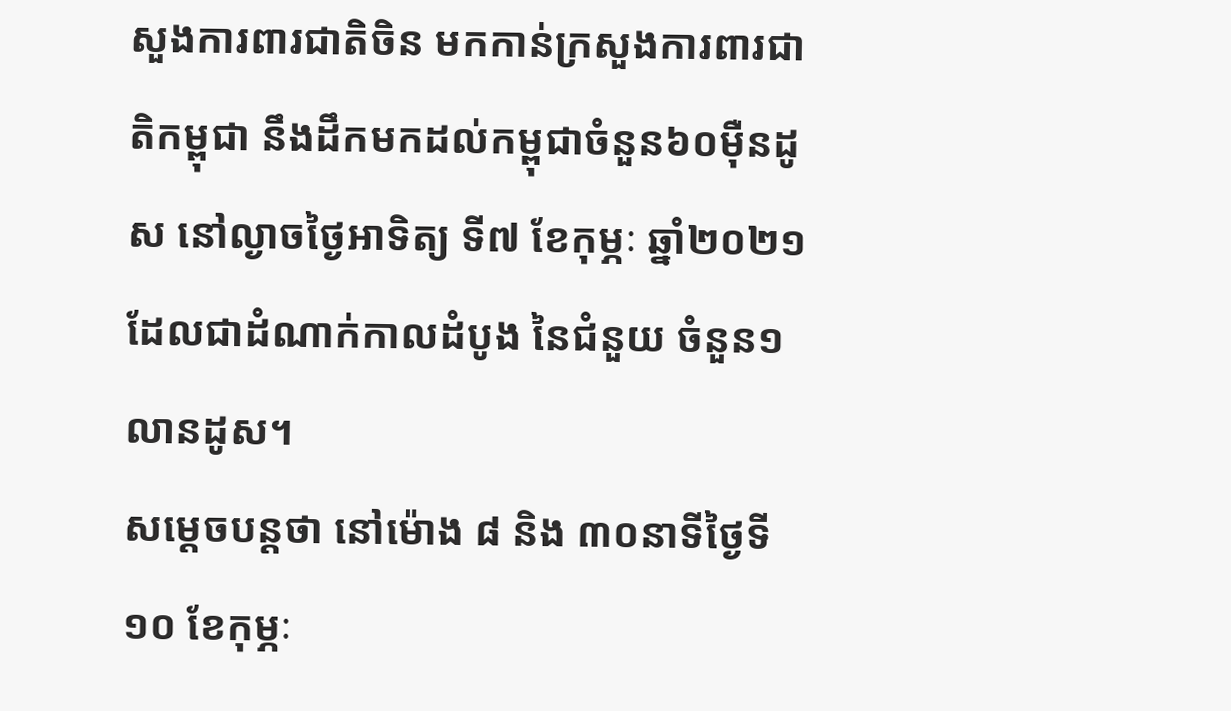សួងការពារជាតិចិន មកកាន់ក្រសួងការពារជាតិកម្ពុជា នឹងដឹកមកដល់កម្ពុជាចំនួន៦០ម៉ឺនដូស នៅល្ងាចថ្ងៃអាទិត្យ ទី៧ ខែកុម្ភៈ ឆ្នាំ២០២១ ដែលជាដំណាក់កាលដំបូង នៃជំនួយ ចំនួន១លានដូស។
សម្ដេចបន្តថា នៅម៉ោង ៨ និង ៣០នាទីថ្ងៃទី១០ ខែកុម្ភៈ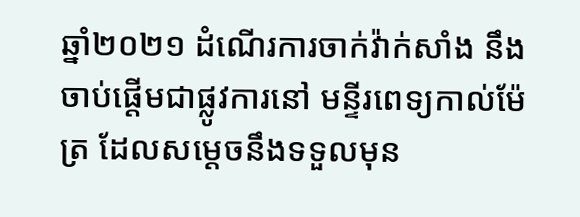ឆ្នាំ២០២១ ដំណើរការចាក់វ៉ាក់សាំង នឹងចាប់ផ្តើមជាផ្លូវការនៅ មន្ទីរពេទ្យកាល់ម៉ែត្រ ដែលសម្ដេចនឹងទទួលមុន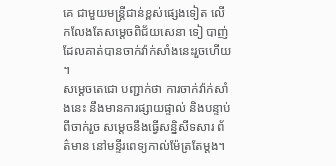គេ ជាមួយមន្ត្រីជាន់ខ្ពស់ផ្សេងទៀត លើកលែងតែសម្តេចពិជ័យសេនា ទៀ បាញ់ ដែលគាត់បានចាក់វ៉ាក់សាំងនេះរួចហើយ ។
សម្ដេចតេជោ បញ្ជាក់ថា ការចាក់វ៉ាក់សាំងនេះ នឹងមានការផ្សាយផ្ទាល់ និងបន្ទាប់ពីចាក់រួច សម្ដេចនឹងធ្វើសន្និសីទសារ ព័ត៌មាន នៅមន្ទីរពេទ្យកាល់ម៉ែត្រតែម្តង។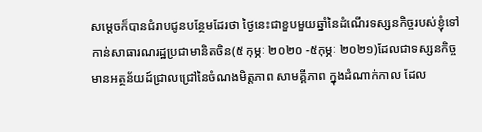សម្ដេចក៏បានជំរាបជូនបន្ថែមដែរថា ថ្ងៃនេះជាខួបមួយឆ្នាំនៃដំណើរទស្សនកិច្ចរបស់ខ្ញុំទៅកាន់សាធារណរដ្ឋប្រជាមានិតចិន(៥ កុម្ភៈ ២០២០ -៥កុម្ភៈ ២០២១)ដែលជាទស្សនកិច្ចមានអត្ថន័យដ៍ជ្រាលជ្រៅនៃចំណងមិត្តភាព សាមគ្គីភាព ក្នុងដំណាក់កាល ដែល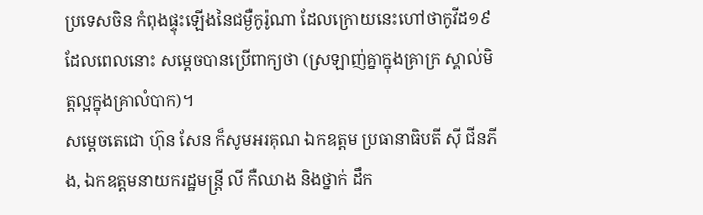ប្រទេសចិន កំពុងផ្ទុះឡើងនៃជម្ងឺកូរ៉ូណា ដែលក្រោយនេះហៅថាកូវីដ១៩ ដែលពេលនោះ សម្ដេចបានប្រើពាក្យថា (ស្រឡាញ់គ្នាក្នុងគ្រាក្រ ស្គាល់មិត្តល្អក្នុងគ្រាលំបាក)។
សម្ដេចតេជោ ហ៊ុន សែន ក៏សូមអរគុណ ឯកឧត្តម ប្រធានាធិបតី ស៊ី ជីនភីង, ឯកឧត្តមនាយករដ្ឋមន្ត្រី លី កឺឈាង និងថ្នាក់ ដឹក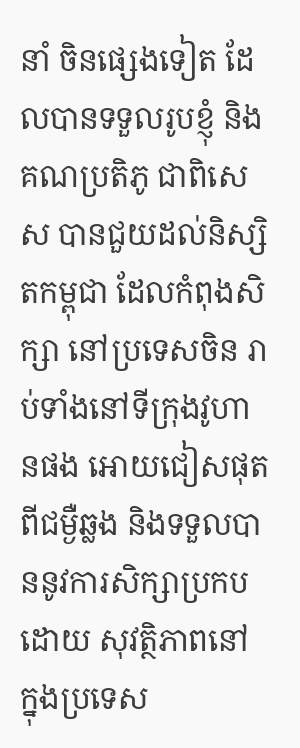នាំ ចិនផ្សេងទៀត ដែលបានទទួលរូបខ្ញុំ និងគណប្រតិភូ ជាពិសេស បានជួយដល់និស្សិតកម្ពុជា ដែលកំពុងសិក្សា នៅប្រទេសចិន រាប់ទាំងនៅទីក្រុងវូហានផង អោយជៀសផុតពីជម្ងឺឆ្លង និងទទួលបាននូវការសិក្សាប្រកបដោយ សុវត្ថិភាពនៅ ក្នុងប្រទេស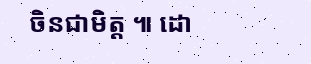ចិនជាមិត្ត ៕ ដោ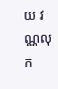យ វណ្ណលុក